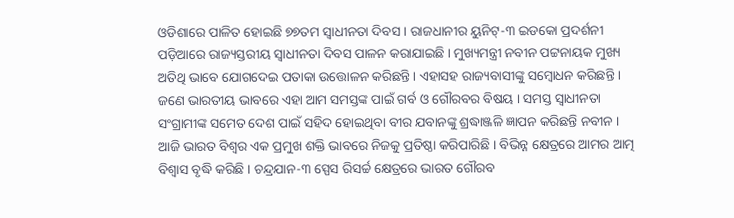ଓଡିଶାରେ ପାଳିତ ହୋଇଛି ୭୭ତମ ସ୍ୱାଧୀନତା ଦିବସ । ରାଜଧାନୀର ୟୁନିଟ୍-୩ ଇଡକୋ ପ୍ରଦର୍ଶନୀ ପଡ଼ିଆରେ ରାଜ୍ୟସ୍ତରୀୟ ସ୍ୱାଧୀନତା ଦିବସ ପାଳନ କରାଯାଇଛି । ମୁଖ୍ୟମନ୍ତ୍ରୀ ନବୀନ ପଟ୍ଟନାୟକ ମୁଖ୍ୟ ଅତିଥି ଭାବେ ଯୋଗଦେଇ ପତାକା ଉତ୍ତୋଳନ କରିଛନ୍ତି । ଏହାସହ ରାଜ୍ୟବାସୀଙ୍କୁ ସମ୍ବୋଧନ କରିଛନ୍ତି । ଜଣେ ଭାରତୀୟ ଭାବରେ ଏହା ଆମ ସମସ୍ତଙ୍କ ପାଇଁ ଗର୍ବ ଓ ଗୌରବର ବିଷୟ । ସମସ୍ତ ସ୍ୱାଧୀନତା ସଂଗ୍ରାମୀଙ୍କ ସମେତ ଦେଶ ପାଇଁ ସହିଦ ହୋଇଥିବା ବୀର ଯବାନଙ୍କୁ ଶ୍ରଦ୍ଧାଞ୍ଜଳି ଜ୍ଞାପନ କରିଛନ୍ତି ନବୀନ । ଆଜି ଭାରତ ବିଶ୍ୱର ଏକ ପ୍ରମୁଖ ଶକ୍ତି ଭାବରେ ନିଜକୁ ପ୍ରତିଷ୍ଠା କରିପାରିଛି । ବିଭିନ୍ନ କ୍ଷେତ୍ରରେ ଆମର ଆତ୍ମ ବିଶ୍ୱାସ ବୃଦ୍ଧି କରିଛି । ଚନ୍ଦ୍ରଯାନ-୩ ସ୍ପେସ ରିସର୍ଚ୍ଚ କ୍ଷେତ୍ରରେ ଭାରତ ଗୌରବ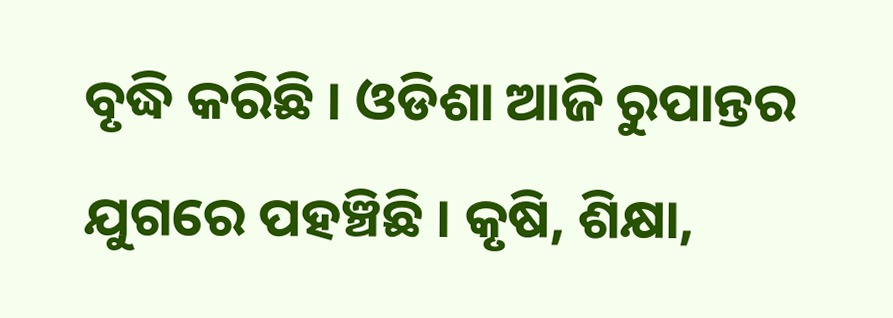ବୃଦ୍ଧି କରିଛି । ଓଡିଶା ଆଜି ରୁପାନ୍ତର ଯୁଗରେ ପହଞ୍ଚିଛି । କୃଷି, ଶିକ୍ଷା,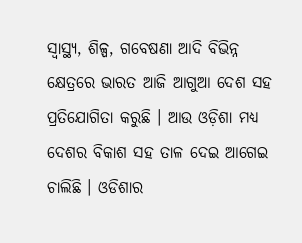ସ୍ବାସ୍ଥ୍ୟ, ଶିଳ୍ପ, ଗବେଷଣା ଆଦି ବିଭିନ୍ନ କ୍ଷେତ୍ରରେ ଭାରତ ଆଜି ଆଗୁଆ ଦେଶ ସହ ପ୍ରତିଯୋଗିତା କରୁଛି । ଆଉ ଓଡ଼ିଶା ମଧ୍ୟ ଦେଶର ବିକାଶ ସହ ତାଳ ଦେଇ ଆଗେଇ ଚାଲିଛି । ଓଡିଶାର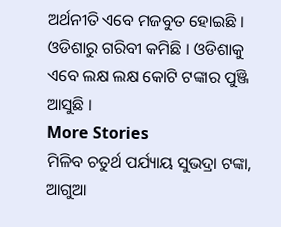ଅର୍ଥନୀତି ଏବେ ମଜବୁତ ହୋଇଛି । ଓଡିଶାରୁ ଗରିବୀ କମିଛି । ଓଡିଶାକୁ ଏବେ ଲକ୍ଷ ଲକ୍ଷ କୋଟି ଟଙ୍କାର ପୁଞ୍ଜି ଆସୁଛି ।
More Stories
ମିଳିବ ଚତୁର୍ଥ ପର୍ଯ୍ୟାୟ ସୁଭଦ୍ରା ଟଙ୍କା, ଆଗୁଆ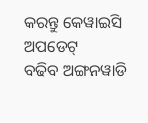କରନ୍ତୁ କେୱାଇସି ଅପଡେଟ୍
ବଢିବ ଅଙ୍ଗନୱାଡି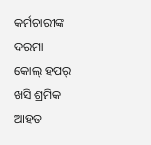କର୍ମଚାରୀଙ୍କ ଦରମା
କୋଲ୍ ହପର୍ ଖସି ଶ୍ରମିକ ଆହତ